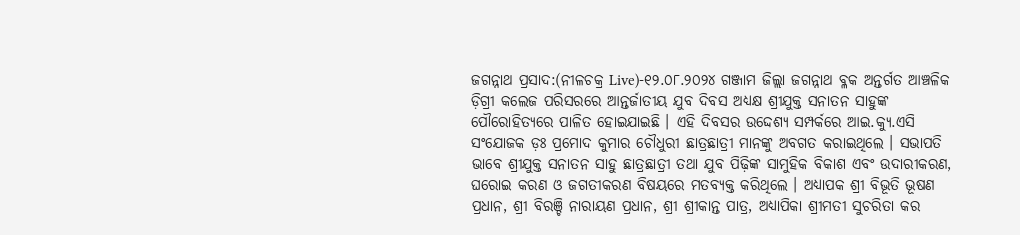ଜଗନ୍ନାଥ ପ୍ରସାଦ:(ନୀଳଚକ୍ର Live)-୧୨.୦୮.୨୦୨୪ ଗଞ୍ଜାମ ଜିଲ୍ଲା ଜଗନ୍ନାଥ ବ୍ଳକ ଅନ୍ତର୍ଗତ ଆଞ୍ଚଳିକ ଡ଼ିଗ୍ରୀ କଲେଜ ପରିସରରେ ଆନ୍ତର୍ଜାତୀୟ ଯୁବ ଦିବସ ଅଧ୍ୟକ୍ଷ ଶ୍ରୀଯୁକ୍ତ ସନାତନ ସାହୁଙ୍କ ପୌରୋହିତ୍ୟରେ ପାଳିତ ହୋଇଯାଇଛି । ଏହି ଦିବସର ଉଦ୍ଦେଶ୍ୟ ସମ୍ପର୍କରେ ଆଇ.କ୍ୟୁ.ଏସି ସଂଯୋଜକ ଡ଼ଃ ପ୍ରମୋଦ କୁମାର ଚୌଧୁରୀ ଛାତ୍ରଛାତ୍ରୀ ମାନଙ୍କୁ ଅବଗତ କରାଇଥିଲେ । ସଭାପତି ଭାବେ ଶ୍ରୀଯୁକ୍ତ ସନାତନ ସାହୁ ଛାତ୍ରଛାତ୍ରୀ ତଥା ଯୁବ ପିଢ଼ିଙ୍କ ସାମୁହିକ ବିକାଶ ଏବଂ ଉଦାରୀକରଣ, ଘରୋଇ କରଣ ଓ ଜଗତୀକରଣ ବିଷୟରେ ମତବ୍ୟକ୍ତ କରିଥିଲେ । ଅଧ୍ୟାପକ ଶ୍ରୀ ବିଭୂତି ଭୂଷଣ ପ୍ରଧାନ, ଶ୍ରୀ ବିରଞ୍ଚି ନାରାୟଣ ପ୍ରଧାନ, ଶ୍ରୀ ଶ୍ରୀକାନ୍ତ ପାତ୍ର, ଅଧ୍ୟାପିକା ଶ୍ରୀମତୀ ସୁଚରିତା କର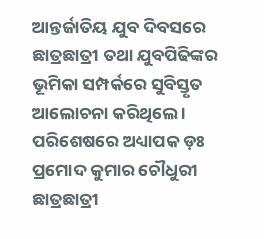ଆନ୍ତର୍ଜାତିୟ ଯୁବ ଦିବସରେ ଛାତ୍ରଛାତ୍ରୀ ତଥା ଯୁବପିଢିଙ୍କର ଭୂମିକା ସମ୍ପର୍କରେ ସୁବିସ୍ତୃତ ଆଲୋଚନା କରିଥିଲେ ।
ପରିଶେଷରେ ଅଧ୍ୟାପକ ଡ଼ଃ ପ୍ରମୋଦ କୁମାର ଚୌଧୁରୀ ଛାତ୍ରଛାତ୍ରୀ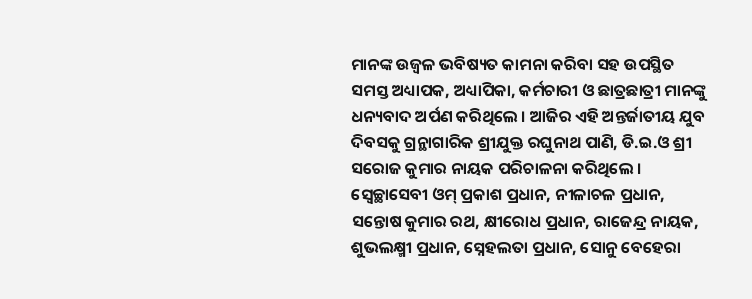ମାନଙ୍କ ଉଜ୍ବଳ ଭବିଷ୍ୟତ କାମନା କରିବା ସହ ଉପସ୍ଥିତ ସମସ୍ତ ଅଧ୍ୟାପକ, ଅଧ୍ୟାପିକା, କର୍ମଚାରୀ ଓ ଛାତ୍ରଛାତ୍ରୀ ମାନଙ୍କୁ ଧନ୍ୟବାଦ ଅର୍ପଣ କରିଥିଲେ । ଆଜିର ଏହି ଅନ୍ତର୍ଜାତୀୟ ଯୁବ ଦିବସକୁ ଗ୍ରନ୍ଥାଗାରିକ ଶ୍ରୀଯୁକ୍ତ ରଘୁନାଥ ପାଣି, ଡି.ଇ.ଓ ଶ୍ରୀ ସରୋଜ କୁମାର ନାୟକ ପରିଚାଳନା କରିଥିଲେ । ସ୍ବେଚ୍ଛାସେବୀ ଓମ୍ ପ୍ରକାଶ ପ୍ରଧାନ, ନୀଳାଚଳ ପ୍ରଧାନ, ସନ୍ତୋଷ କୁମାର ରଥ, କ୍ଷୀରୋଧ ପ୍ରଧାନ, ରାଜେନ୍ଦ୍ର ନାୟକ, ଶୁଭଲକ୍ଷ୍ମୀ ପ୍ରଧାନ, ସ୍ନେହଲତା ପ୍ରଧାନ, ସୋନୁ ବେହେରା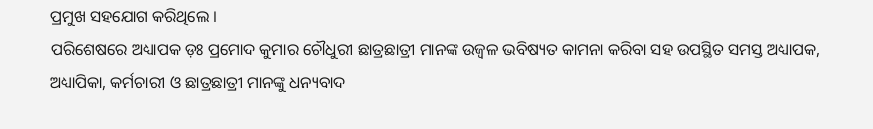ପ୍ରମୁଖ ସହଯୋଗ କରିଥିଲେ ।
ପରିଶେଷରେ ଅଧ୍ୟାପକ ଡ଼ଃ ପ୍ରମୋଦ କୁମାର ଚୌଧୁରୀ ଛାତ୍ରଛାତ୍ରୀ ମାନଙ୍କ ଉଜ୍ବଳ ଭବିଷ୍ୟତ କାମନା କରିବା ସହ ଉପସ୍ଥିତ ସମସ୍ତ ଅଧ୍ୟାପକ, ଅଧ୍ୟାପିକା, କର୍ମଚାରୀ ଓ ଛାତ୍ରଛାତ୍ରୀ ମାନଙ୍କୁ ଧନ୍ୟବାଦ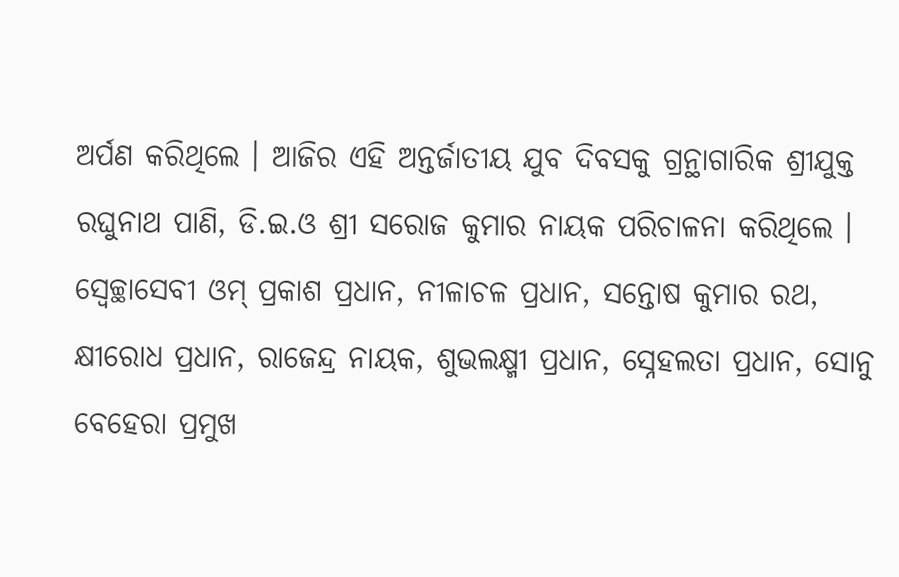ଅର୍ପଣ କରିଥିଲେ । ଆଜିର ଏହି ଅନ୍ତର୍ଜାତୀୟ ଯୁବ ଦିବସକୁ ଗ୍ରନ୍ଥାଗାରିକ ଶ୍ରୀଯୁକ୍ତ ରଘୁନାଥ ପାଣି, ଡି.ଇ.ଓ ଶ୍ରୀ ସରୋଜ କୁମାର ନାୟକ ପରିଚାଳନା କରିଥିଲେ । ସ୍ବେଚ୍ଛାସେବୀ ଓମ୍ ପ୍ରକାଶ ପ୍ରଧାନ, ନୀଳାଚଳ ପ୍ରଧାନ, ସନ୍ତୋଷ କୁମାର ରଥ, କ୍ଷୀରୋଧ ପ୍ରଧାନ, ରାଜେନ୍ଦ୍ର ନାୟକ, ଶୁଭଲକ୍ଷ୍ମୀ ପ୍ରଧାନ, ସ୍ନେହଲତା ପ୍ରଧାନ, ସୋନୁ ବେହେରା ପ୍ରମୁଖ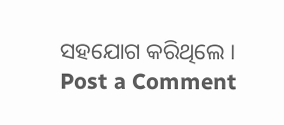ସହଯୋଗ କରିଥିଲେ ।
Post a Comment